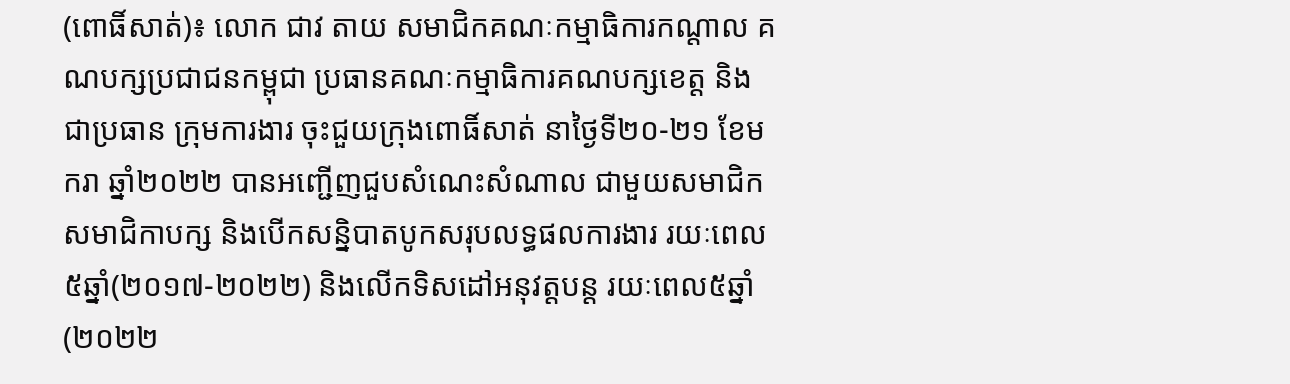(ពោធិ៍សាត់)៖ លោក ជាវ តាយ សមាជិកគណៈកម្មាធិការកណ្តាល គណបក្សប្រជាជនកម្ពុជា ប្រធានគណៈកម្មាធិការគណបក្សខេត្ត និងជាប្រធាន ក្រុមការងារ ចុះជួយក្រុងពោធិ៍សាត់ នាថ្ងៃទី២០-២១ ខែមករា ឆ្នាំ២០២២ បានអញ្ជើញជួបសំណេះសំណាល ជាមួយសមាជិក សមាជិកាបក្ស និងបើកសន្និបាតបូកសរុបលទ្ធផលការងារ រយៈពេល៥ឆ្នាំ(២០១៧-២០២២) និងលើកទិសដៅអនុវត្តបន្ត រយៈពេល៥ឆ្នាំ (២០២២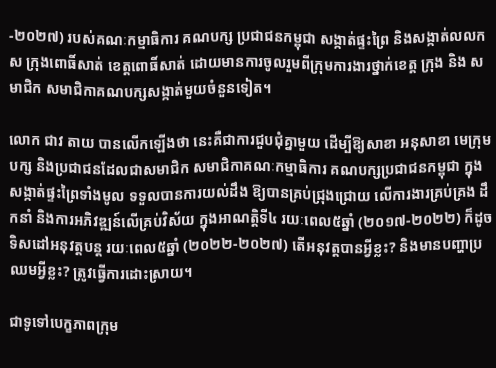-២០២៧) របស់គណៈកម្មាធិការ គណបក្ស ប្រជាជនកម្ពុជា សង្កាត់ផ្ទះព្រៃ និងសង្កាត់លលកស ក្រុងពោធិ៍សាត់ ខេត្តពោធិ៍សាត់ ដោយមានការចូលរួមពីក្រុមការងារថ្នាក់ខេត្ត ក្រុង និង សមាជិក សមាជិកាគណបក្សសង្កាត់មួយចំនួនទៀត។

លោក ជាវ តាយ បានលើកឡើងថា នេះគឺជាការជួបជុំគ្នាមួយ ដើម្បីឱ្យសាខា អនុសាខា មេក្រុមបក្ស និងប្រជាជនដែលជាសមាជិក សមាជិកាគណៈកម្មាធិការ គណបក្សប្រជាជនកម្ពុជា ក្នុងសង្កាត់ផ្ទះព្រៃទាំងមូល ទទួលបានការយល់ដឹង ឱ្យបានគ្រប់ជ្រុងជ្រោយ លើការងារគ្រប់គ្រង ដឹកនាំ និងការអភិវឌ្ឍន៍លើគ្រប់វិស័យ ក្នុងអាណត្តិទី៤ រយៈពេល៥ឆ្នាំ (២០១៧-២០២២) ក៏ដូចទិសដៅអនុវត្តបន្ត រយៈពេល៥ឆ្នាំ (២០២២-២០២៧) តើអនុវត្តបានអ្វីខ្លះ? និងមានបញ្ហាប្រឈមអ្វីខ្លះ? ត្រូវធ្វើការដោះស្រាយ។

ជាទូទៅបេក្ខភាពក្រុម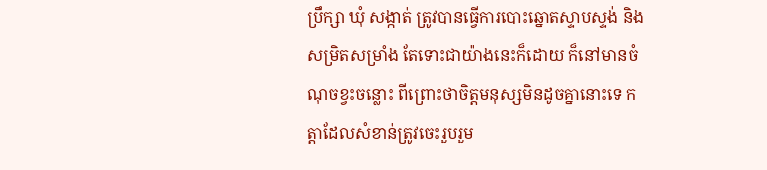ប្រឹក្សា ឃុំ សង្កាត់ ត្រូវបានធ្វើការបោះឆ្នោតស្ទាបស្ទង់ និងសម្រិតសម្រាំង តែទោះជាយ៉ាងនេះក៏ដោយ ក៏នៅមានចំណុចខ្វះចន្លោះ ពីព្រោះថាចិត្តមនុស្សមិនដូចគ្នានោះទេ កត្តាដែលសំខាន់ត្រូវចេះរួបរួម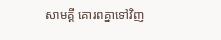សាមគ្គី គោរពគ្នាទៅវិញ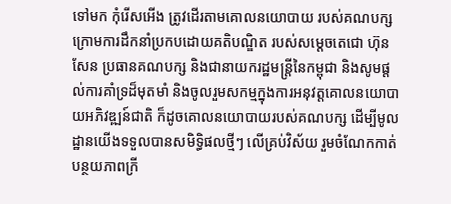ទៅមក កុំរើសអើង ត្រូវដើរតាមគោលនយោបាយ របស់គណបក្ស ក្រោមការដឹកនាំប្រកបដោយគតិបណ្ឌិត របស់សម្តេចតេជោ ហ៊ុន សែន ប្រធានគណបក្ស និងជានាយករដ្ឋមន្ត្រីនៃកម្ពុជា និងសូមផ្តល់ការគាំទ្រដ៏មុតមាំ និងចូលរួមសកម្មក្នុងការអនុវត្តគោលនយោបាយអភិវឌ្ឍន៍ជាតិ ក៏ដូចគោលនយោបាយរបស់គណបក្ស ដើម្បីមូល ដ្ឋានយើងទទួលបានសមិទ្ធិផលថ្មីៗ លើគ្រប់វិស័យ រួមចំណែកកាត់បន្ថយភាពក្រី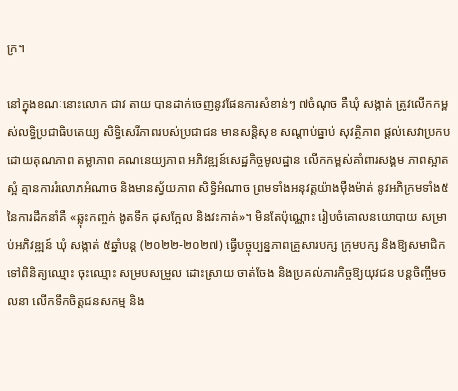ក្រ។

នៅក្នុងខណៈនោះលោក ជាវ តាយ បានដាក់ចេញនូវផែនការសំខាន់ៗ ៧ចំណុច គឺឃុំ សង្កាត់ ត្រូវលើកកម្ពស់លទ្ធិប្រជាធិបតេយ្យ សិទ្ធិសេរីភាពរបស់ប្រជាជន មានសន្តិសុខ សណ្តាប់ធ្នាប់ សុវត្ថិភាព ផ្តល់សេវាប្រកបដោយគុណភាព តម្លាភាព គណនេយ្យភាព អភិវឌ្ឍន៍សេដ្ឋកិច្ចមូលដ្ឋាន លើកកម្ពស់គាំពារសង្គម ភាពស្អាតស្អំ គ្មានការរំលោភអំណាច និងមានស្វ័យភាព សិទ្ធិអំណាច ព្រមទាំងអនុវត្តយ៉ាងម៉ឺងម៉ាត់ នូវអភិក្រមទាំង៥ នៃការដឹកនាំគឺ «ឆ្លុះកញ្ចក់ ងូតទឹក ដុសក្អែល និងវះកាត់»។ មិនតែប៉ុណ្ណោះ រៀបចំគោលនយោបាយ សម្រាប់អភិវឌ្ឍន៍ ឃុំ សង្កាត់ ៥ឆ្នាំបន្ត (២០២២-២០២៧) ធ្វើបច្ចុប្បន្នភាពគ្រួសារបក្ស ក្រុមបក្ស និងឱ្យសមាជិកទៅពិនិត្យឈ្មោះ ចុះឈ្មោះ សម្របសម្រួល ដោះស្រាយ ចាត់ចែង និងប្រគល់ភារកិច្ចឱ្យយុវជន បន្តចិញ្ចឹមចលនា លើកទឹកចិត្តជនសកម្ម និង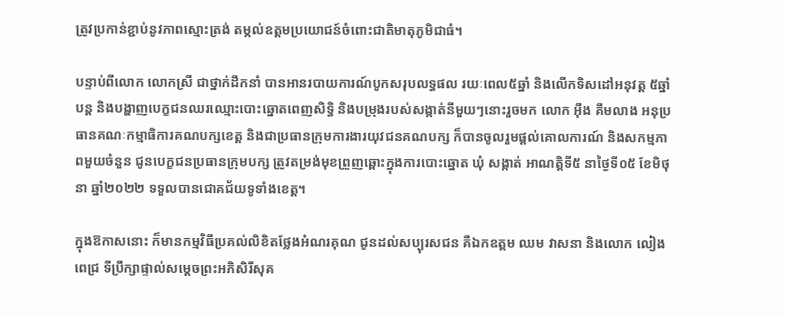ត្រូវប្រកាន់ខ្ជាប់នូវភាពស្មោះត្រង់ តម្កល់ឧត្តមប្រយោជន៍ចំពោះជាតិមាតុភូមិជាធំ។

បន្ទាប់ពីលោក លោកស្រី ជាថ្នាក់ដឹកនាំ បានអានរបាយការណ៍បូកសរុបលទ្ធផល រយៈពេល៥ឆ្នាំ និងលើកទិសដៅអនុវត្ត ៥ឆ្នាំបន្ត និងបង្ហាញបេក្ខជនឈរឈ្មោះបោះឆ្នោតពេញសិទ្ធិ និងបម្រុងរបស់សង្កាត់នីមួយៗនោះរួចមក លោក អ៊ឹង គឹមលាង អនុប្រធានគណៈកម្មាធិការគណបក្សខេត្ត និងជាប្រធានក្រុមការងារយុវជនគណបក្ស ក៏បានចូលរួមផ្តល់គោលការណ៍ និងសកម្មភាពមួយចំនួន ជូនបេក្ខជនប្រធានក្រុមបក្ស ត្រូវតម្រង់មុខព្រួញឆ្ពោះក្នុងការបោះឆ្នោត ឃុំ សង្កាត់ អាណត្តិទី៥ នាថ្ងៃទី០៥ ខែមិថុនា ឆ្នាំ២០២២ ទទួលបានជោគជ័យទូទាំងខេត្ត។

ក្នុងឱកាសនោះ ក៏មានកម្មវិធីប្រគល់លិខិតថ្លែងអំណរគុណ ជូនដល់សប្បុរសជន គឺឯកឧត្តម ឈម វាសនា និងលោក លៀង ពេជ្រ ទីប្រឹក្សាផ្ទាល់សម្តេចព្រះអភិសិរីសុគ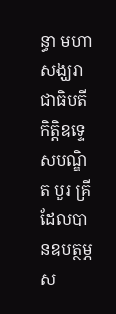ន្ធា មហាសង្ឃរាជាធិបតីកិត្តិឧទ្ទេសបណ្ឌិត បួរ គ្រី ដែលបានឧបត្ថម្ភស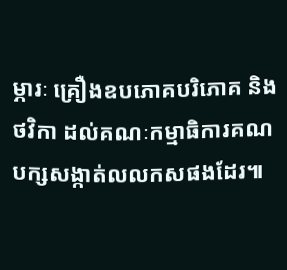ម្ភារៈ គ្រឿងឧបភោគបរិភោគ និងថវិកា ដល់គណៈកម្មាធិការគណបក្សសង្កាត់លលកសផងដែរ៕